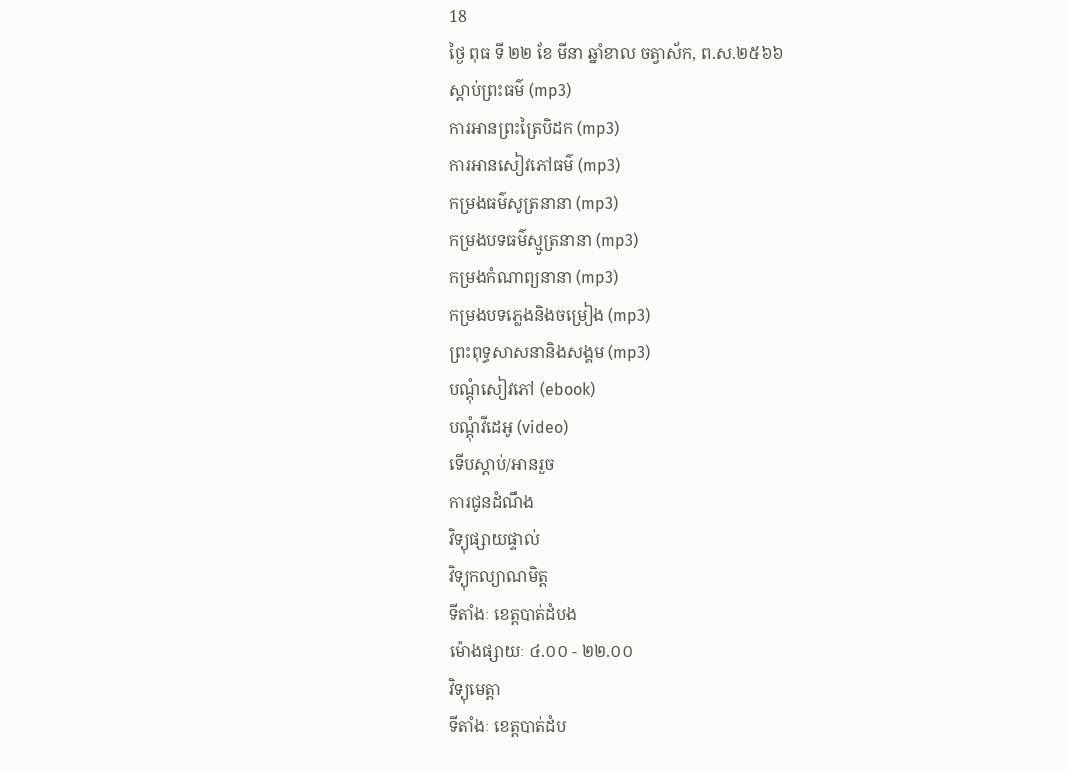18
ថ្ងៃ ពុធ ទី ២២ ខែ មីនា ឆ្នាំខាល ចត្វាស័ក, ព.ស.២៥៦៦
ស្តាប់ព្រះធម៌ (mp3)
ការអានព្រះត្រៃបិដក (mp3)
ការអានសៀវភៅធម៌ (mp3)
កម្រងធម៌សូត្រនានា (mp3)
កម្រងបទធម៌ស្មូត្រនានា (mp3)
កម្រងកំណាព្យនានា (mp3)
កម្រងបទភ្លេងនិងចម្រៀង (mp3)
ព្រះពុទ្ធសាសនានិងសង្គម (mp3)
បណ្តុំសៀវភៅ (ebook)
បណ្តុំវីដេអូ (video)
ទើបស្តាប់/អានរួច
ការជូនដំណឹង
វិទ្យុផ្សាយផ្ទាល់
វិទ្យុកល្យាណមិត្ត
ទីតាំងៈ ខេត្តបាត់ដំបង
ម៉ោងផ្សាយៈ ៤.០០ - ២២.០០
វិទ្យុមេត្តា
ទីតាំងៈ ខេត្តបាត់ដំប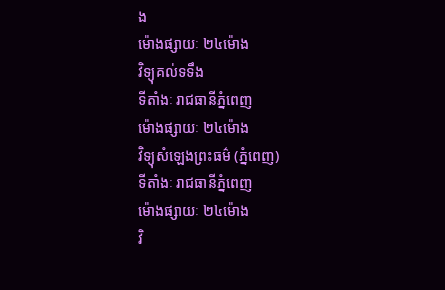ង
ម៉ោងផ្សាយៈ ២៤ម៉ោង
វិទ្យុគល់ទទឹង
ទីតាំងៈ រាជធានីភ្នំពេញ
ម៉ោងផ្សាយៈ ២៤ម៉ោង
វិទ្យុសំឡេងព្រះធម៌ (ភ្នំពេញ)
ទីតាំងៈ រាជធានីភ្នំពេញ
ម៉ោងផ្សាយៈ ២៤ម៉ោង
វិ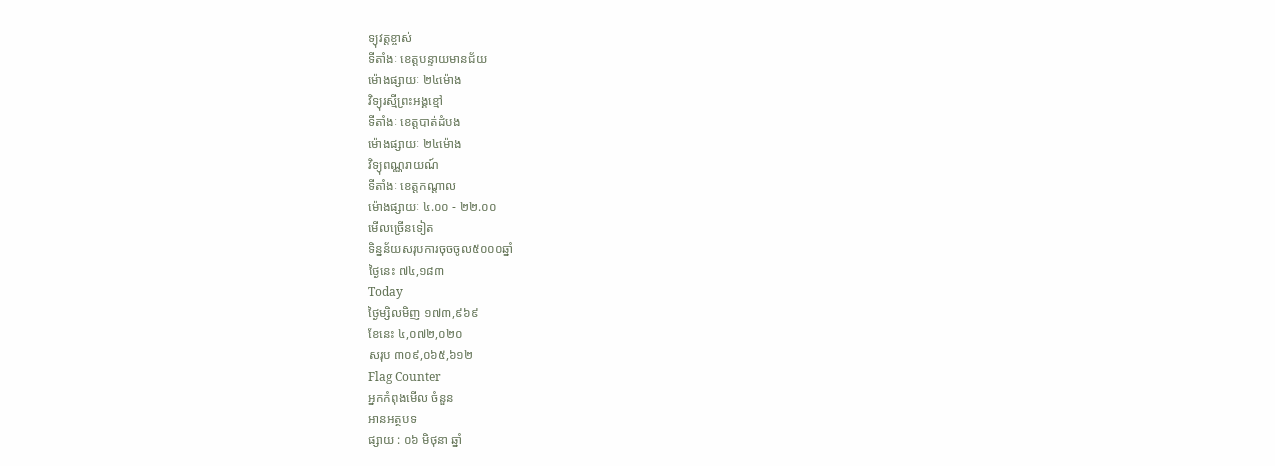ទ្យុវត្តខ្ចាស់
ទីតាំងៈ ខេត្តបន្ទាយមានជ័យ
ម៉ោងផ្សាយៈ ២៤ម៉ោង
វិទ្យុរស្មីព្រះអង្គខ្មៅ
ទីតាំងៈ ខេត្តបាត់ដំបង
ម៉ោងផ្សាយៈ ២៤ម៉ោង
វិទ្យុពណ្ណរាយណ៍
ទីតាំងៈ ខេត្តកណ្តាល
ម៉ោងផ្សាយៈ ៤.០០ - ២២.០០
មើលច្រើនទៀត
ទិន្នន័យសរុបការចុចចូល៥០០០ឆ្នាំ
ថ្ងៃនេះ ៧៤,១៨៣
Today
ថ្ងៃម្សិលមិញ ១៧៣,៩៦៩
ខែនេះ ៤,០៧២,០២០
សរុប ៣០៩,០៦៥,៦១២
Flag Counter
អ្នកកំពុងមើល ចំនួន
អានអត្ថបទ
ផ្សាយ : ០៦ មិថុនា ឆ្នាំ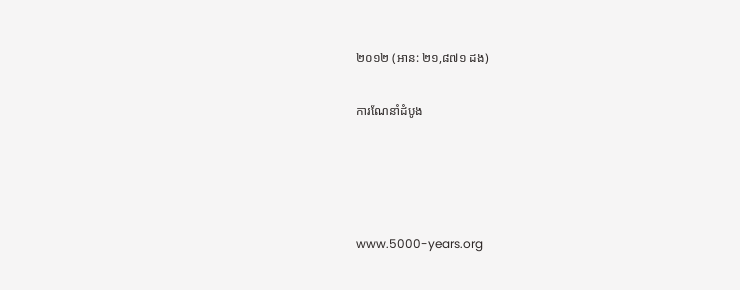២០១២ (អាន: ២១,៨៧១ ដង)

ការណែនាំដំបូង




www.5000-years.org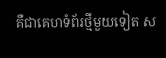គឺជាគេហទំព័រថ្មីមួយទៀត ស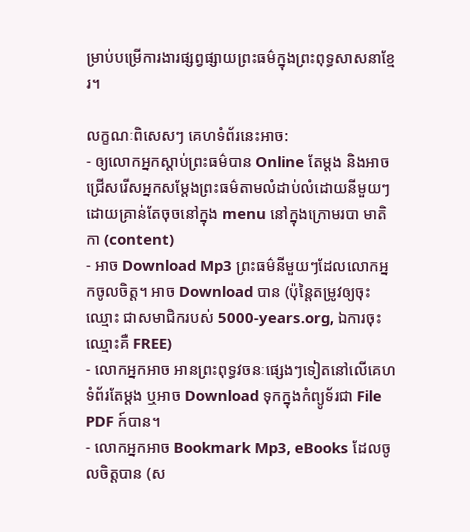ម្រាប់បម្រើការងារផ្សព្វផ្សាយព្រះធម៌ក្នុងព្រះពុទ្ធសាសនាខែ្មរ។

លក្ខណៈពិសេសៗ គេហទំព័រនេះអាច:
- ឲ្យលោកអ្នកស្តាប់ព្រះធម៌បាន Online តែម្តង និងអាចជ្រើសរើសអ្នកសម្តែងព្រះធម៌តាមលំដាប់លំដោយនីមួយៗ ដោយគ្រាន់តែចុចនៅក្នុង menu នៅក្នុងក្រោមរបា មាតិកា (content)
- អាច Download Mp3 ព្រះធម៌នីមួយៗដែលលោកអ្នកចូលចិត្ត។ អាច Download បាន (ប៉ុន្តៃតម្រូវឲ្យចុះឈ្មោះ ជាសមាជិករបស់ 5000-years.org, ឯការចុះឈ្មោះគឺ FREE)
- លោកអ្នកអាច អានព្រះពុទ្ធវចនៈផ្សេងៗទៀតនៅលើគេហទំព័រតែម្តង ឬអាច Download ទុកក្នុងកំព្យូទ័រជា File PDF ក៍បាន។
- លោកអ្នកអាច Bookmark Mp3, eBooks ដែលចូលចិត្តបាន (ស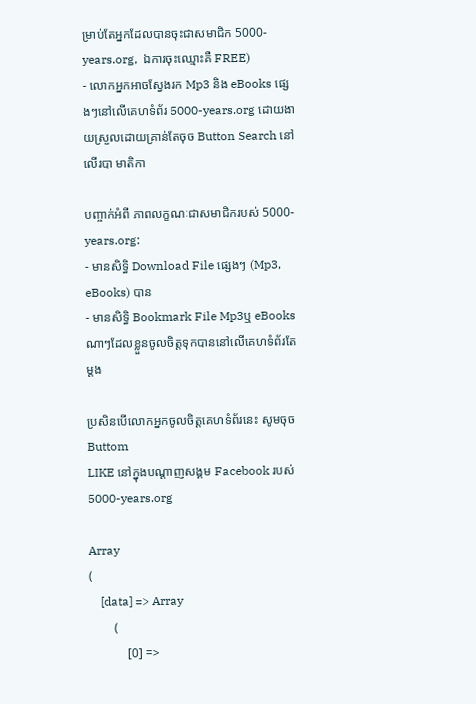ម្រាប់តែអ្នកដែលបានចុះជាសមាជិក 5000-years.org,  ឯការចុះឈ្មោះគឺ FREE)
- លោកអ្នកអាចស្វែងរក Mp3 និង eBooks ផ្សេងៗនៅលើគេហទំព័រ 5000-years.org ដោយងាយស្រួលដោយគ្រាន់តែចុច Button Search នៅលើរបា មាតិកា

បញ្ចាក់អំពី ភាពលក្ខណៈជាសមាជិករបស់ 5000-years.org:
- មានសិទ្ធិ Download File ផ្សេងៗ (Mp3, eBooks) បាន
- មានសិទ្ធិ Bookmark File Mp3ឬ eBooks ណាៗដែលខ្លួនចូលចិត្តទុកបាននៅលើគេហទំព័រតែម្តង

ប្រសិនបើលោកអ្នកចូលចិត្តគេហទំព័រនេះ សូមចុច Buttom
LIKE នៅក្នុងបណ្តាញសង្គម Facebook របស់ 5000-years.org

Array
(
    [data] => Array
        (
            [0] =>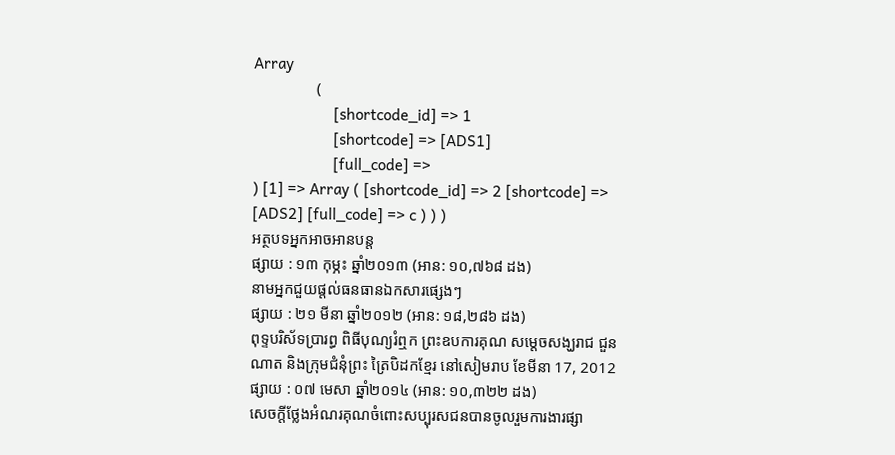Array
                (
                    [shortcode_id] => 1
                    [shortcode] => [ADS1]
                    [full_code] =>
) [1] => Array ( [shortcode_id] => 2 [shortcode] => [ADS2] [full_code] => c ) ) )
អត្ថបទអ្នកអាចអានបន្ត
ផ្សាយ : ១៣ កុម្ភះ ឆ្នាំ២០១៣ (អាន: ១០,៧៦៨ ដង)
នាមអ្នកជួយផ្តល់ធនធានឯកសារផ្សេងៗ
ផ្សាយ : ២១ មីនា ឆ្នាំ២០១២ (អាន: ១៨,២៨៦ ដង)
ពុទ្ទបរិស័ទប្រារព្ធ ពិធីបុណ្យរំឮក ព្រះឧបការគុណ សម្ដេចសង្ឃរាជ ជួន ណាត និងក្រុមជំនុំព្រះ ត្រៃបិដកខ្មែរ នៅសៀមរាប ខែមីនា 17, 2012
ផ្សាយ : ០៧ មេសា ឆ្នាំ២០១៤ (អាន: ១០,៣២២ ដង)
សេចក្តីថ្លែងអំណរគុណចំពោះសប្បុរសជនបានចូលរួមការងារផ្សា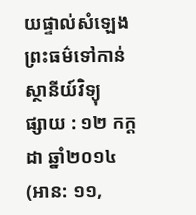យផ្ទាល់សំឡេងព្រះធម៌ទៅកាន់ស្ថានីយ៍វិទ្យុ
ផ្សាយ : ១២ កក្តដា ឆ្នាំ២០១៤ (អាន: ១១,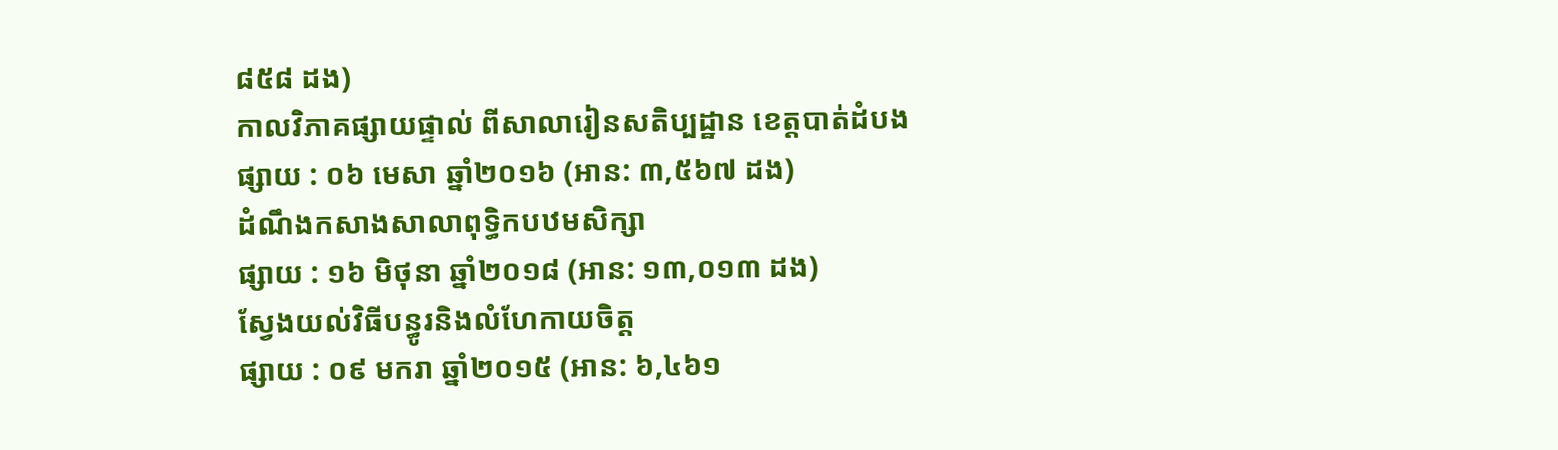៨៥៨ ដង)
កាលវិភាគផ្សាយផ្ទាល់ ពីសាលារៀនសតិប្បដ្ឋាន ខេត្តបាត់ដំបង
ផ្សាយ : ០៦ មេសា ឆ្នាំ២០១៦ (អាន: ៣,៥៦៧ ដង)
ដំណឹងកសាងសាលាពុទ្ធិកបឋមសិក្សា
ផ្សាយ : ១៦ មិថុនា ឆ្នាំ២០១៨ (អាន: ១៣,០១៣ ដង)
ស្វែងយល់វិធីបន្ធូរនិងលំហែកាយចិត្ត
ផ្សាយ : ០៩ មករា ឆ្នាំ២០១៥ (អាន: ៦,៤៦១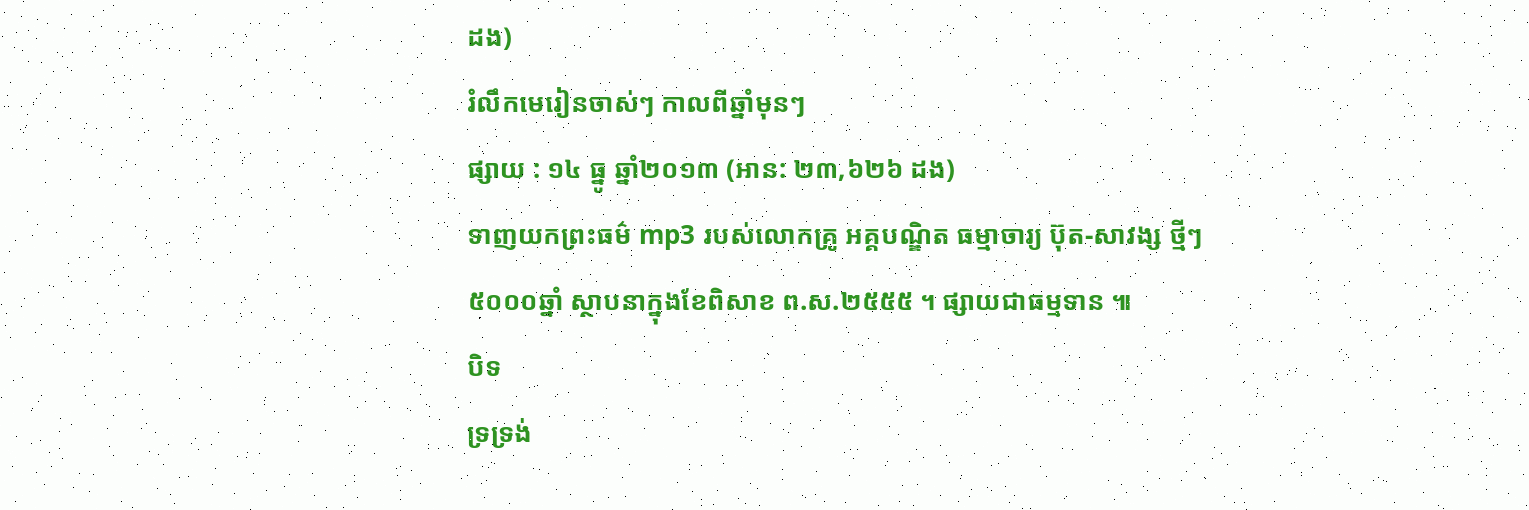ដង)
រំលឹកមេរៀនចាស់ៗ កាលពីឆ្នាំមុនៗ
ផ្សាយ : ១៤ ធ្នូ ឆ្នាំ២០១៣ (អាន: ២៣,៦២៦ ដង)
ទាញយកព្រះធម៌ mp3 របស់លោកគ្រូ អគ្គបណ្ឌិត ធម្មាចារ្យ ប៊ុត-សាវង្ស ថ្មីៗ
៥០០០ឆ្នាំ ស្ថាបនាក្នុងខែពិសាខ ព.ស.២៥៥៥ ។ ផ្សាយជាធម្មទាន ៕
បិទ
ទ្រទ្រង់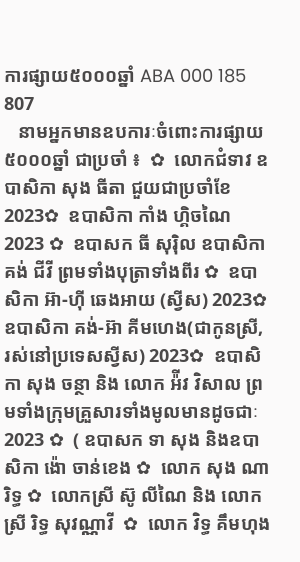ការផ្សាយ៥០០០ឆ្នាំ ABA 000 185 807
   នាមអ្នកមានឧបការៈចំពោះការផ្សាយ៥០០០ឆ្នាំ ជាប្រចាំ ៖  ✿  លោកជំទាវ ឧបាសិកា សុង ធីតា ជួយជាប្រចាំខែ 2023✿  ឧបាសិកា កាំង ហ្គិចណៃ 2023 ✿  ឧបាសក ធី សុរ៉ិល ឧបាសិកា គង់ ជីវី ព្រមទាំងបុត្រាទាំងពីរ ✿  ឧបាសិកា អ៊ា-ហុី ឆេងអាយ (ស្វីស) 2023✿  ឧបាសិកា គង់-អ៊ា គីមហេង(ជាកូនស្រី, រស់នៅប្រទេសស្វីស) 2023✿  ឧបាសិកា សុង ចន្ថា និង លោក អ៉ីវ វិសាល ព្រមទាំងក្រុមគ្រួសារទាំងមូលមានដូចជាៈ 2023 ✿  ( ឧបាសក ទា សុង និងឧបាសិកា ង៉ោ ចាន់ខេង ✿  លោក សុង ណារិទ្ធ ✿  លោកស្រី ស៊ូ លីណៃ និង លោកស្រី រិទ្ធ សុវណ្ណាវី  ✿  លោក វិទ្ធ គឹមហុង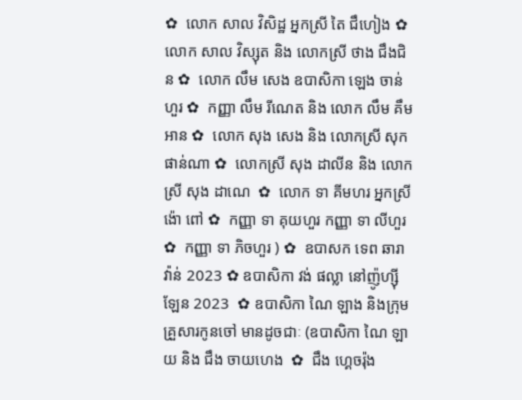✿  លោក សាល វិសិដ្ឋ អ្នកស្រី តៃ ជឹហៀង ✿  លោក សាល វិស្សុត និង លោកស្រី ថាង ជឹងជិន ✿  លោក លឹម សេង ឧបាសិកា ឡេង ចាន់ហួរ ✿  កញ្ញា លឹម រីណេត និង លោក លឹម គឹមអាន ✿  លោក សុង សេង និង លោកស្រី សុក ផាន់ណា ✿  លោកស្រី សុង ដាលីន និង លោកស្រី សុង ដាណេ  ✿  លោក ទា គីមហរ អ្នកស្រី ង៉ោ ពៅ ✿  កញ្ញា ទា គុយហួរ កញ្ញា ទា លីហួរ ✿  កញ្ញា ទា ភិចហួរ ) ✿  ឧបាសក ទេព ឆារាវ៉ាន់ 2023 ✿ ឧបាសិកា វង់ ផល្លា នៅញ៉ូហ្ស៊ីឡែន 2023  ✿ ឧបាសិកា ណៃ ឡាង និងក្រុមគ្រួសារកូនចៅ មានដូចជាៈ (ឧបាសិកា ណៃ ឡាយ និង ជឹង ចាយហេង  ✿  ជឹង ហ្គេចរ៉ុង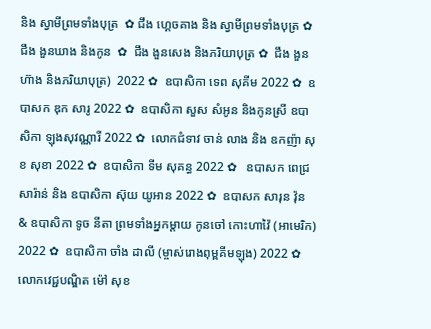និង ស្វាមីព្រមទាំងបុត្រ  ✿ ជឹង ហ្គេចគាង និង ស្វាមីព្រមទាំងបុត្រ ✿   ជឹង ងួនឃាង និងកូន  ✿  ជឹង ងួនសេង និងភរិយាបុត្រ ✿  ជឹង ងួនហ៊ាង និងភរិយាបុត្រ)  2022 ✿  ឧបាសិកា ទេព សុគីម 2022 ✿  ឧបាសក ឌុក សារូ 2022 ✿  ឧបាសិកា សួស សំអូន និងកូនស្រី ឧបាសិកា ឡុងសុវណ្ណារី 2022 ✿  លោកជំទាវ ចាន់ លាង និង ឧកញ៉ា សុខ សុខា 2022 ✿  ឧបាសិកា ទីម សុគន្ធ 2022 ✿   ឧបាសក ពេជ្រ សារ៉ាន់ និង ឧបាសិកា ស៊ុយ យូអាន 2022 ✿  ឧបាសក សារុន វ៉ុន & ឧបាសិកា ទូច នីតា ព្រមទាំងអ្នកម្តាយ កូនចៅ កោះហាវ៉ៃ (អាមេរិក) 2022 ✿  ឧបាសិកា ចាំង ដាលី (ម្ចាស់រោងពុម្ពគីមឡុង) 2022 ✿  លោកវេជ្ជបណ្ឌិត ម៉ៅ សុខ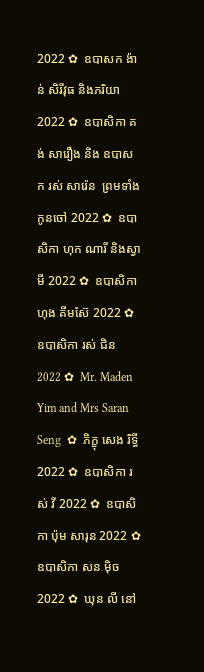2022 ✿  ឧបាសក ង៉ាន់ សិរីវុធ និងភរិយា 2022 ✿  ឧបាសិកា គង់ សារឿង និង ឧបាសក រស់ សារ៉េន  ព្រមទាំងកូនចៅ 2022 ✿  ឧបាសិកា ហុក ណារី និងស្វាមី 2022 ✿  ឧបាសិកា ហុង គីមស៊ែ 2022 ✿  ឧបាសិកា រស់ ជិន 2022 ✿  Mr. Maden Yim and Mrs Saran Seng  ✿  ភិក្ខុ សេង រិទ្ធី 2022 ✿  ឧបាសិកា រស់ វី 2022 ✿  ឧបាសិកា ប៉ុម សារុន 2022 ✿  ឧបាសិកា សន ម៉ិច 2022 ✿  ឃុន លី នៅ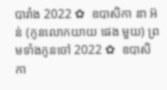បារាំង 2022 ✿  ឧបាសិកា នា អ៊ន់ (កូនលោកយាយ ផេង មួយ) ព្រមទាំងកូនចៅ 2022 ✿  ឧបាសិកា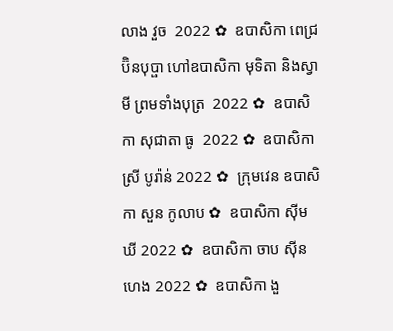លាង វួច  2022 ✿  ឧបាសិកា ពេជ្រ ប៊ិនបុប្ផា ហៅឧបាសិកា មុទិតា និងស្វាមី ព្រមទាំងបុត្រ  2022 ✿  ឧបាសិកា សុជាតា ធូ  2022 ✿  ឧបាសិកា ស្រី បូរ៉ាន់ 2022 ✿  ក្រុមវេន ឧបាសិកា សួន កូលាប ✿  ឧបាសិកា ស៊ីម ឃី 2022 ✿  ឧបាសិកា ចាប ស៊ីនហេង 2022 ✿  ឧបាសិកា ងួ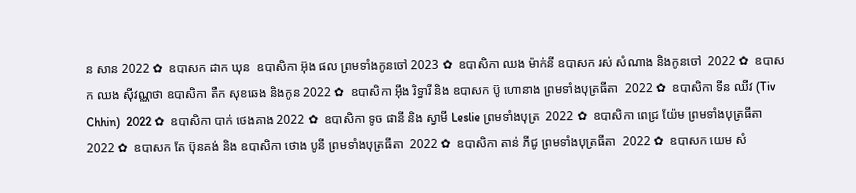ន សាន 2022 ✿  ឧបាសក ដាក ឃុន  ឧបាសិកា អ៊ុង ផល ព្រមទាំងកូនចៅ 2023 ✿  ឧបាសិកា ឈង ម៉ាក់នី ឧបាសក រស់ សំណាង និងកូនចៅ  2022 ✿  ឧបាសក ឈង សុីវណ្ណថា ឧបាសិកា តឺក សុខឆេង និងកូន 2022 ✿  ឧបាសិកា អុឹង រិទ្ធារី និង ឧបាសក ប៊ូ ហោនាង ព្រមទាំងបុត្រធីតា  2022 ✿  ឧបាសិកា ទីន ឈីវ (Tiv Chhin)  2022 ✿  ឧបាសិកា បាក់ ថេងគាង 2022 ✿  ឧបាសិកា ទូច ផានី និង ស្វាមី Leslie ព្រមទាំងបុត្រ  2022 ✿  ឧបាសិកា ពេជ្រ យ៉ែម ព្រមទាំងបុត្រធីតា  2022 ✿  ឧបាសក តែ ប៊ុនគង់ និង ឧបាសិកា ថោង បូនី ព្រមទាំងបុត្រធីតា  2022 ✿  ឧបាសិកា តាន់ ភីជូ ព្រមទាំងបុត្រធីតា  2022 ✿  ឧបាសក យេម សំ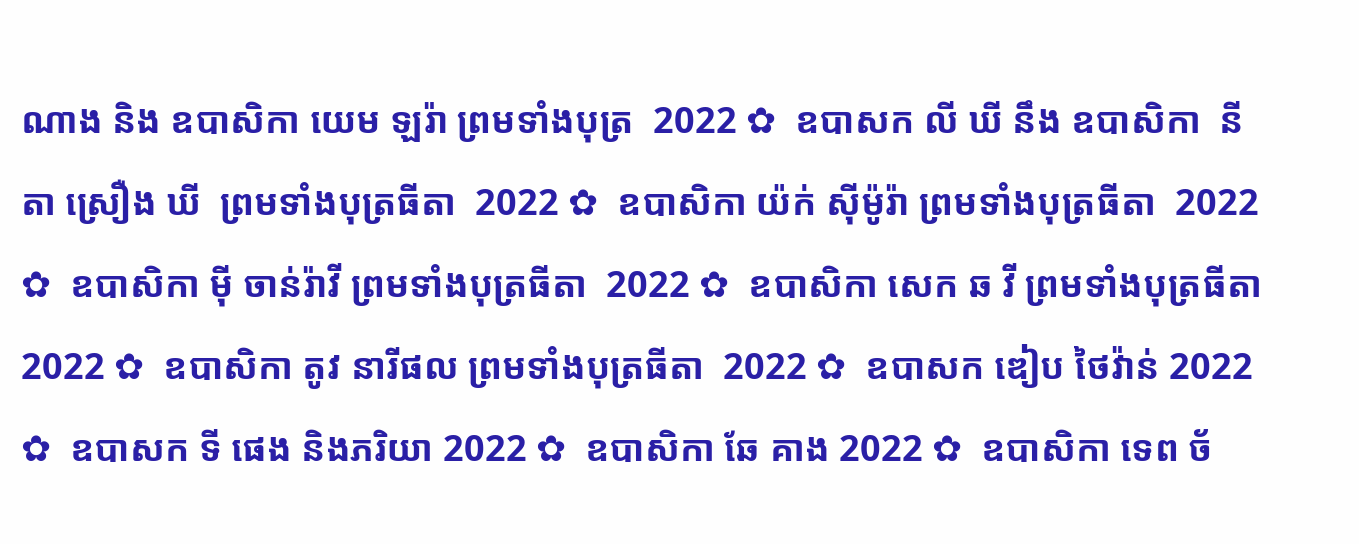ណាង និង ឧបាសិកា យេម ឡរ៉ា ព្រមទាំងបុត្រ  2022 ✿  ឧបាសក លី ឃី នឹង ឧបាសិកា  នីតា ស្រឿង ឃី  ព្រមទាំងបុត្រធីតា  2022 ✿  ឧបាសិកា យ៉ក់ សុីម៉ូរ៉ា ព្រមទាំងបុត្រធីតា  2022 ✿  ឧបាសិកា មុី ចាន់រ៉ាវី ព្រមទាំងបុត្រធីតា  2022 ✿  ឧបាសិកា សេក ឆ វី ព្រមទាំងបុត្រធីតា  2022 ✿  ឧបាសិកា តូវ នារីផល ព្រមទាំងបុត្រធីតា  2022 ✿  ឧបាសក ឌៀប ថៃវ៉ាន់ 2022 ✿  ឧបាសក ទី ផេង និងភរិយា 2022 ✿  ឧបាសិកា ឆែ គាង 2022 ✿  ឧបាសិកា ទេព ច័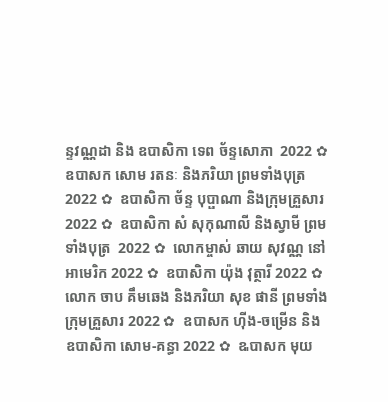ន្ទវណ្ណដា និង ឧបាសិកា ទេព ច័ន្ទសោភា  2022 ✿  ឧបាសក សោម រតនៈ និងភរិយា ព្រមទាំងបុត្រ  2022 ✿  ឧបាសិកា ច័ន្ទ បុប្ផាណា និងក្រុមគ្រួសារ 2022 ✿  ឧបាសិកា សំ សុកុណាលី និងស្វាមី ព្រមទាំងបុត្រ  2022 ✿  លោកម្ចាស់ ឆាយ សុវណ្ណ នៅអាមេរិក 2022 ✿  ឧបាសិកា យ៉ុង វុត្ថារី 2022 ✿  លោក ចាប គឹមឆេង និងភរិយា សុខ ផានី ព្រមទាំងក្រុមគ្រួសារ 2022 ✿  ឧបាសក ហ៊ីង-ចម្រើន និងឧបាសិកា សោម-គន្ធា 2022 ✿  ឩបាសក មុយ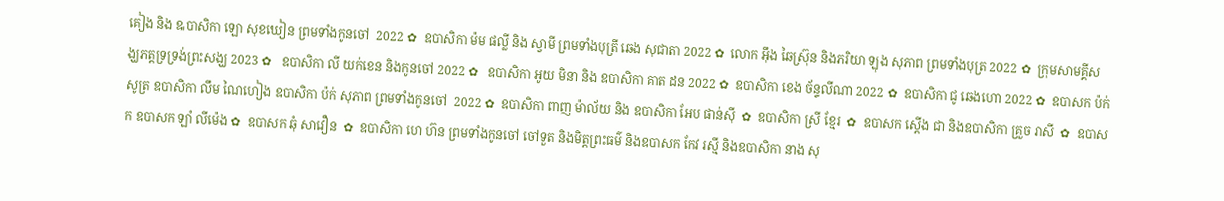គៀង និង ឩបាសិកា ឡោ សុខឃៀន ព្រមទាំងកូនចៅ  2022 ✿  ឧបាសិកា ម៉ម ផល្លី និង ស្វាមី ព្រមទាំងបុត្រី ឆេង សុជាតា 2022 ✿  លោក អ៊ឹង ឆៃស្រ៊ុន និងភរិយា ឡុង សុភាព ព្រមទាំងបុត្រ 2022 ✿  ក្រុមសាមគ្គីសង្ឃភត្តទ្រទ្រង់ព្រះសង្ឃ 2023 ✿   ឧបាសិកា លី យក់ខេន និងកូនចៅ 2022 ✿   ឧបាសិកា អូយ មិនា និង ឧបាសិកា គាត ដន 2022 ✿  ឧបាសិកា ខេង ច័ន្ទលីណា 2022 ✿  ឧបាសិកា ជូ ឆេងហោ 2022 ✿  ឧបាសក ប៉ក់ សូត្រ ឧបាសិកា លឹម ណៃហៀង ឧបាសិកា ប៉ក់ សុភាព ព្រមទាំងកូនចៅ  2022 ✿  ឧបាសិកា ពាញ ម៉ាល័យ និង ឧបាសិកា អែប ផាន់ស៊ី  ✿  ឧបាសិកា ស្រី ខ្មែរ  ✿  ឧបាសក ស្តើង ជា និងឧបាសិកា គ្រួច រាសី  ✿  ឧបាសក ឧបាសក ឡាំ លីម៉េង ✿  ឧបាសក ឆុំ សាវឿន  ✿  ឧបាសិកា ហេ ហ៊ន ព្រមទាំងកូនចៅ ចៅទួត និងមិត្តព្រះធម៌ និងឧបាសក កែវ រស្មី និងឧបាសិកា នាង សុ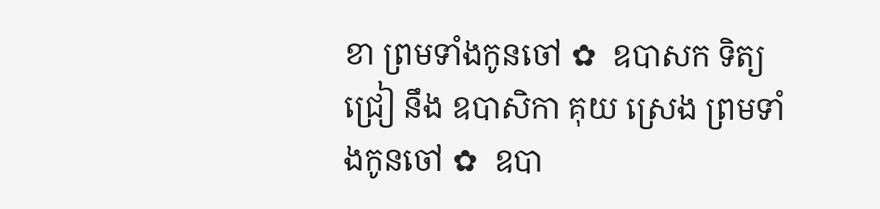ខា ព្រមទាំងកូនចៅ ✿  ឧបាសក ទិត្យ ជ្រៀ នឹង ឧបាសិកា គុយ ស្រេង ព្រមទាំងកូនចៅ ✿  ឧបា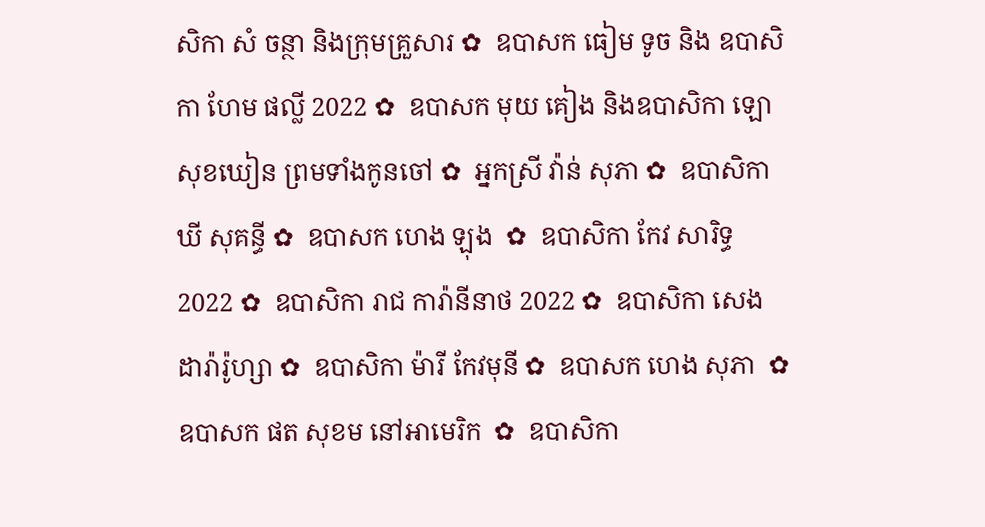សិកា សំ ចន្ថា និងក្រុមគ្រួសារ ✿  ឧបាសក ធៀម ទូច និង ឧបាសិកា ហែម ផល្លី 2022 ✿  ឧបាសក មុយ គៀង និងឧបាសិកា ឡោ សុខឃៀន ព្រមទាំងកូនចៅ ✿  អ្នកស្រី វ៉ាន់ សុភា ✿  ឧបាសិកា ឃី សុគន្ធី ✿  ឧបាសក ហេង ឡុង  ✿  ឧបាសិកា កែវ សារិទ្ធ 2022 ✿  ឧបាសិកា រាជ ការ៉ានីនាថ 2022 ✿  ឧបាសិកា សេង ដារ៉ារ៉ូហ្សា ✿  ឧបាសិកា ម៉ារី កែវមុនី ✿  ឧបាសក ហេង សុភា  ✿  ឧបាសក ផត សុខម នៅអាមេរិក  ✿  ឧបាសិកា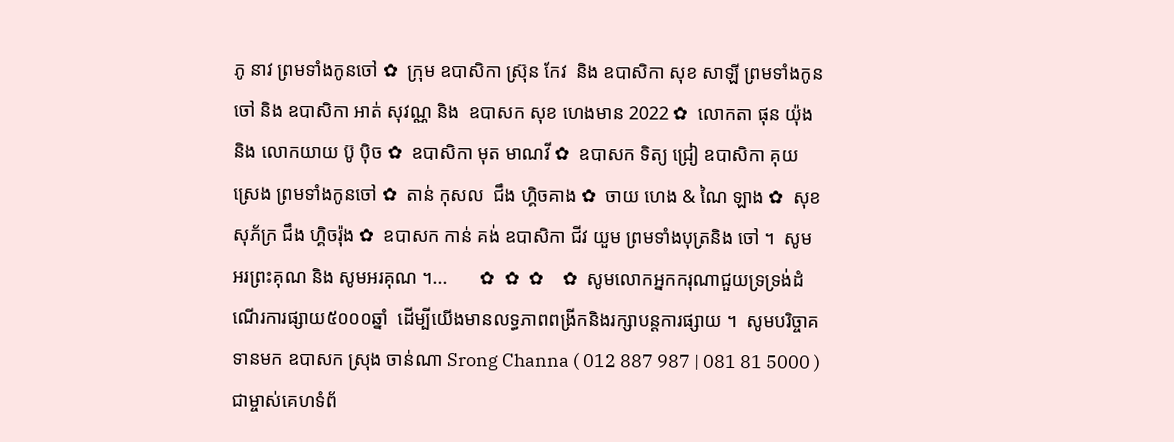ភូ នាវ ព្រមទាំងកូនចៅ ✿  ក្រុម ឧបាសិកា ស្រ៊ុន កែវ  និង ឧបាសិកា សុខ សាឡី ព្រមទាំងកូនចៅ និង ឧបាសិកា អាត់ សុវណ្ណ និង  ឧបាសក សុខ ហេងមាន 2022 ✿  លោកតា ផុន យ៉ុង និង លោកយាយ ប៊ូ ប៉ិច ✿  ឧបាសិកា មុត មាណវី ✿  ឧបាសក ទិត្យ ជ្រៀ ឧបាសិកា គុយ ស្រេង ព្រមទាំងកូនចៅ ✿  តាន់ កុសល  ជឹង ហ្គិចគាង ✿  ចាយ ហេង & ណៃ ឡាង ✿  សុខ សុភ័ក្រ ជឹង ហ្គិចរ៉ុង ✿  ឧបាសក កាន់ គង់ ឧបាសិកា ជីវ យួម ព្រមទាំងបុត្រនិង ចៅ ។  សូមអរព្រះគុណ និង សូមអរគុណ ។...       ✿  ✿  ✿    ✿  សូមលោកអ្នកករុណាជួយទ្រទ្រង់ដំណើរការផ្សាយ៥០០០ឆ្នាំ  ដើម្បីយើងមានលទ្ធភាពពង្រីកនិងរក្សាបន្តការផ្សាយ ។  សូមបរិច្ចាគទានមក ឧបាសក ស្រុង ចាន់ណា Srong Channa ( 012 887 987 | 081 81 5000 )  ជាម្ចាស់គេហទំព័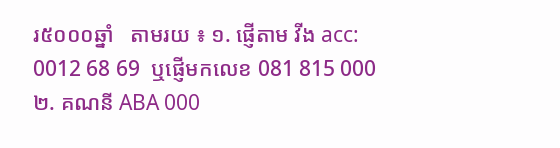រ៥០០០ឆ្នាំ   តាមរយ ៖ ១. ផ្ញើតាម វីង acc: 0012 68 69  ឬផ្ញើមកលេខ 081 815 000 ២. គណនី ABA 000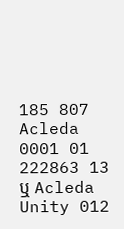185 807 Acleda 0001 01 222863 13 ឬ Acleda Unity 012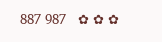887 987   ✿ ✿ ✿